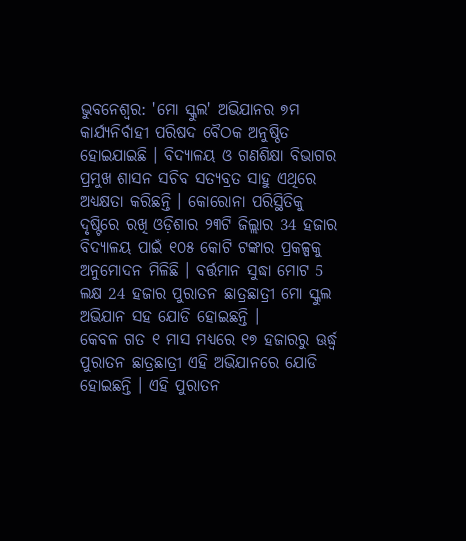ଭୁବନେଶ୍ବର: 'ମୋ ସ୍କୁଲ' ଅଭିଯାନର ୭ମ କାର୍ଯ୍ୟନିର୍ବାହୀ ପରିଷଦ ବୈଠକ ଅନୁଷ୍ଠିତ ହୋଇଯାଇଛି । ବିଦ୍ୟାଳୟ ଓ ଗଣଶିକ୍ଷା ବିଭାଗର ପ୍ରମୁଖ ଶାସନ ସଚିବ ସତ୍ୟବ୍ରତ ସାହୁ ଏଥିରେ ଅଧ୍ୟକ୍ଷତା କରିଛନ୍ତି । କୋରୋନା ପରିସ୍ଥିତିକୁ ଦୃଷ୍ଟିରେ ରଖି ଓଡ଼ିଶାର ୨୩ଟି ଜିଲ୍ଲାର 34 ହଜାର ବିଦ୍ୟାଳୟ ପାଇଁ ୧୦୫ କୋଟି ଟଙ୍କାର ପ୍ରକଳ୍ପକୁ ଅନୁମୋଦନ ମିଳିଛି । ବର୍ତ୍ତମାନ ସୁଦ୍ଧା ମୋଟ 5 ଲକ୍ଷ 24 ହଜାର ପୁରାତନ ଛାତ୍ରଛାତ୍ରୀ ମୋ ସ୍କୁଲ ଅଭିଯାନ ସହ ଯୋଡି ହୋଇଛନ୍ତି ।
କେବଳ ଗତ ୧ ମାସ ମଧ୍ୟରେ ୧୭ ହଜାରରୁ ଊର୍ଦ୍ଧ୍ୱ ପୁରାତନ ଛାତ୍ରଛାତ୍ରୀ ଏହି ଅଭିଯାନରେ ଯୋଡି ହୋଇଛନ୍ତି । ଏହି ପୁରାତନ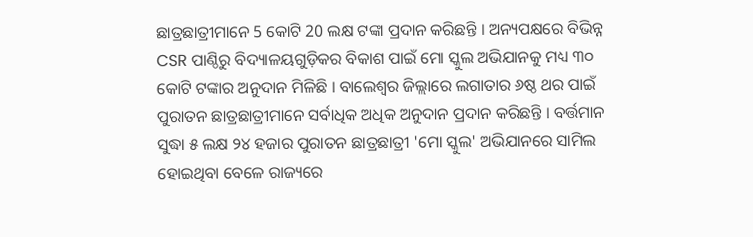ଛାତ୍ରଛାତ୍ରୀମାନେ 5 କୋଟି 20 ଲକ୍ଷ ଟଙ୍କା ପ୍ରଦାନ କରିଛନ୍ତି । ଅନ୍ୟପକ୍ଷରେ ବିଭିନ୍ନ CSR ପାଣ୍ଠିରୁ ବିଦ୍ୟାଳୟଗୁଡ଼ିକର ବିକାଶ ପାଇଁ ମୋ ସ୍କୁଲ ଅଭିଯାନକୁ ମଧ୍ୟ ୩୦ କୋଟି ଟଙ୍କାର ଅନୁଦାନ ମିଳିଛି । ବାଲେଶ୍ଵର ଜିଲ୍ଲାରେ ଲଗାତାର ୬ଷ୍ଠ ଥର ପାଇଁ ପୁରାତନ ଛାତ୍ରଛାତ୍ରୀମାନେ ସର୍ବାଧିକ ଅଧିକ ଅନୁଦାନ ପ୍ରଦାନ କରିଛନ୍ତି । ବର୍ତ୍ତମାନ ସୁଦ୍ଧା ୫ ଲକ୍ଷ ୨୪ ହଜାର ପୁରାତନ ଛାତ୍ରଛାତ୍ରୀ 'ମୋ ସ୍କୁଲ' ଅଭିଯାନରେ ସାମିଲ ହୋଇଥିବା ବେଳେ ରାଜ୍ୟରେ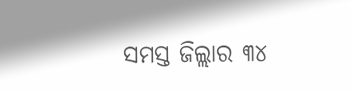ସମସ୍ତ ଜିଲ୍ଲାର ୩୪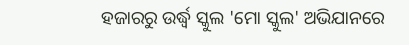ହଜାରରୁ ଉର୍ଦ୍ଧ୍ବ ସ୍କୁଲ 'ମୋ ସ୍କୁଲ' ଅଭିଯାନରେ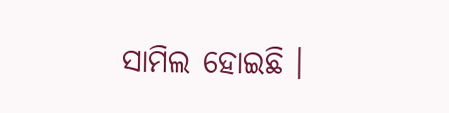ସାମିଲ ହୋଇଛି ।